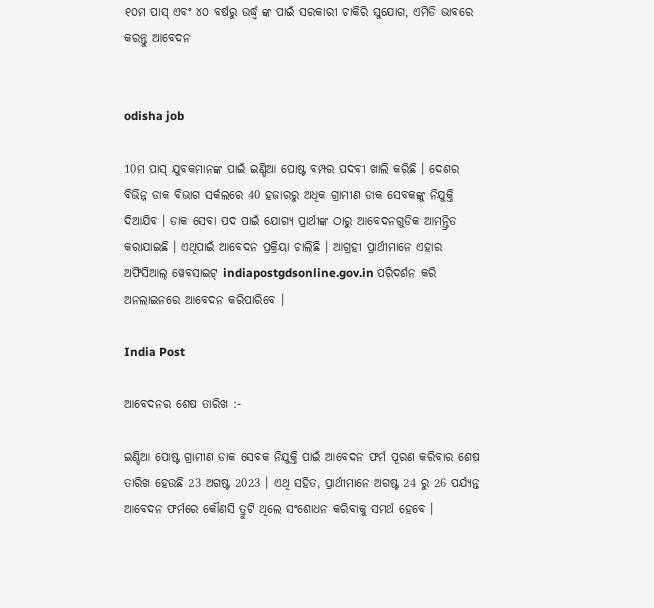୧୦ମ ପାସ୍ ଏବଂ ୪୦ ବର୍ଷରୁ ଉର୍ଦ୍ଧ୍ବ ଙ୍କ ପାଇଁ ସରକାରୀ ଚାକିରି ସୁଯୋଗ, ଏମିତି ଭାବରେ କରନ୍ତୁ ଆବେଦନ


odisha job

10ମ ପାସ୍ ଯୁବକମାନଙ୍କ ପାଇଁ ଇଣ୍ଡିଆ ପୋଷ୍ଟ ବମ୍ପର ପଦବୀ ଖାଲି କରିଛି । ଦେଶର ବିଭିନ୍ନ ଡାକ ବିଭାଗ ସର୍କଲରେ 40 ହଜାରରୁ ଅଧିକ ଗ୍ରାମୀଣ ଡାକ ସେବକଙ୍କୁ ନିଯୁକ୍ତି ଦିଆଯିବ । ଡାକ ସେବା ପଦ ପାଇଁ ଯୋଗ୍ୟ ପ୍ରାର୍ଥୀଙ୍କ ଠାରୁ ଆବେଦନଗୁଡିକ ଆମନ୍ତ୍ରିତ କରାଯାଇଛି । ଏଥିପାଇଁ ଆବେଦନ ପ୍ରକ୍ରିୟା ଚାଲିଛି । ଆଗ୍ରହୀ ପ୍ରାର୍ଥୀମାନେ ଏହାର ଅଫିସିଆଲ୍ ୱେବସାଇଟ୍ indiapostgdsonline.gov.in ପରିଦର୍ଶନ କରି ଅନଲାଇନରେ ଆବେଦନ କରିପାରିବେ ।

India Post

ଆବେଦନର ଶେଷ ତାରିଖ :-

ଇଣ୍ଡିଆ ପୋଷ୍ଟ ଗ୍ରାମୀଣ ଡାକ ସେବକ ନିଯୁକ୍ତି ପାଇଁ ଆବେଦନ ଫର୍ମ ପୂରଣ କରିବାର ଶେଷ ତାରିଖ ହେଉଛି 23 ଅଗଷ୍ଟ 2023 । ଏଥି ସହିତ, ପ୍ରାର୍ଥୀମାନେ ଅଗଷ୍ଟ 24 ରୁ 26 ପର୍ଯ୍ୟନ୍ତ ଆବେଦନ ଫର୍ମରେ କୌଣସି ତ୍ରୁଟି ଥିଲେ ସଂଶୋଧନ କରିବାକୁ ସମର୍ଥ ହେବେ ।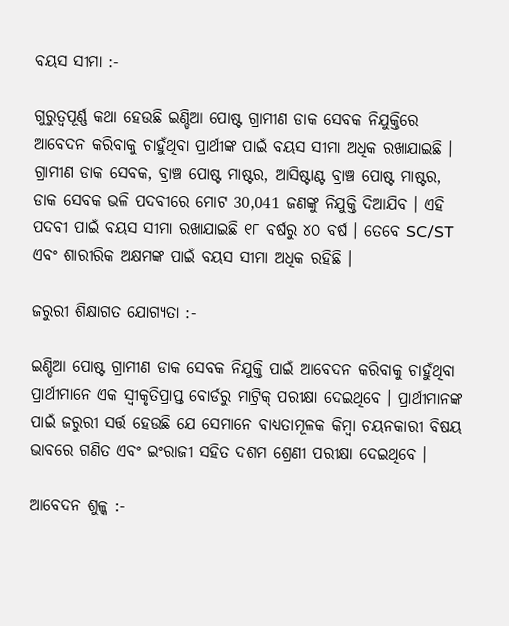ବୟସ ସୀମା :-

ଗୁରୁତ୍ବପୂର୍ଣ୍ଣ କଥା ହେଉଛି ଇଣ୍ଡିଆ ପୋଷ୍ଟ ଗ୍ରାମୀଣ ଡାକ ସେବକ ନିଯୁକ୍ତିରେ ଆବେଦନ କରିବାକୁ ଚାହୁଁଥିବା ପ୍ରାର୍ଥୀଙ୍କ ପାଇଁ ବୟସ ସୀମା ଅଧିକ ରଖାଯାଇଛି । ଗ୍ରାମୀଣ ଡାକ ସେବକ, ବ୍ରାଞ୍ଚ ପୋଷ୍ଟ ମାଷ୍ଟର, ଆସିଷ୍ଟାଣ୍ଟ ବ୍ରାଞ୍ଚ ପୋଷ୍ଟ ମାଷ୍ଟର, ଡାକ ସେବକ ଭଳି ପଦବୀରେ ମୋଟ 30,041 ଜଣଙ୍କୁ ନିଯୁକ୍ତି ଦିଆଯିବ । ଏହି ପଦବୀ ପାଇଁ ବୟସ ସୀମା ରଖାଯାଇଛି ୧୮ ବର୍ଷରୁ ୪୦ ବର୍ଷ । ତେବେ SC/ST ଏବଂ ଶାରୀରିକ ଅକ୍ଷମଙ୍କ ପାଇଁ ବୟସ ସୀମା ଅଧିକ ରହିଛି ।

ଜରୁରୀ ଶିକ୍ଷାଗତ ଯୋଗ୍ୟତା :-

ଇଣ୍ଡିଆ ପୋଷ୍ଟ ଗ୍ରାମୀଣ ଡାକ ସେବକ ନିଯୁକ୍ତି ପାଇଁ ଆବେଦନ କରିବାକୁ ଚାହୁଁଥିବା ପ୍ରାର୍ଥୀମାନେ ଏକ ସ୍ୱୀକୃତିପ୍ରାପ୍ତ ବୋର୍ଡରୁ ମାଟ୍ରିକ୍ ପରୀକ୍ଷା ଦେଇଥିବେ । ପ୍ରାର୍ଥୀମାନଙ୍କ ପାଇଁ ଜରୁରୀ ସର୍ତ୍ତ ହେଉଛି ଯେ ସେମାନେ ବାଧ୍ୟତାମୂଳକ କିମ୍ବା ଚୟନକାରୀ ବିଷୟ ଭାବରେ ଗଣିତ ଏବଂ ଇଂରାଜୀ ସହିତ ଦଶମ ଶ୍ରେଣୀ ପରୀକ୍ଷା ଦେଇଥିବେ ।

ଆବେଦନ ଶୁଳ୍କ :-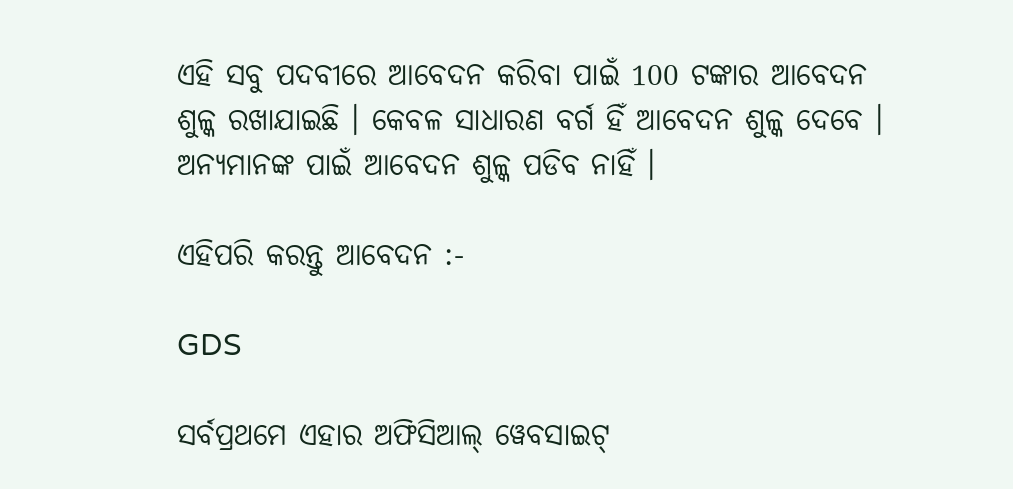ଏହି ସବୁ ପଦବୀରେ ଆବେଦନ କରିବା ପାଇଁ 100 ଟଙ୍କାର ଆବେଦନ ଶୁଳ୍କ ରଖାଯାଇଛି । କେବଳ ସାଧାରଣ ବର୍ଗ ହିଁ ଆବେଦନ ଶୁଳ୍କ ଦେବେ । ଅନ୍ୟମାନଙ୍କ ପାଇଁ ଆବେଦନ ଶୁଳ୍କ ପଡିବ ନାହିଁ ।

ଏହିପରି କରନ୍ତୁ ଆବେଦନ :-

GDS

ସର୍ବପ୍ରଥମେ ଏହାର ଅଫିସିଆଲ୍ ୱେବସାଇଟ୍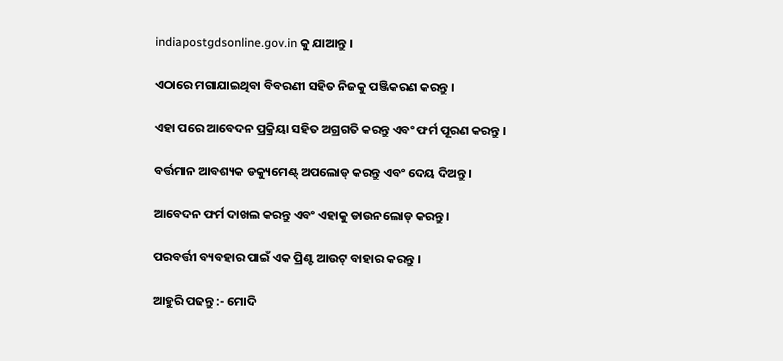indiapostgdsonline.gov.in କୁ ଯାଆନ୍ତୁ ।

ଏଠାରେ ମଗାଯାଇଥିବା ବିବରଣୀ ସହିତ ନିଜକୁ ପଞ୍ଜିକରଣ କରନ୍ତୁ ।

ଏହା ପରେ ଆବେଦନ ପ୍ରକ୍ରିୟା ସହିତ ଅଗ୍ରଗତି କରନ୍ତୁ ଏବଂ ଫର୍ମ ପୂରଣ କରନ୍ତୁ ।

ବର୍ତ୍ତମାନ ଆବଶ୍ୟକ ଡକ୍ୟୁମେଣ୍ଟ୍ ଅପଲୋଡ୍ କରନ୍ତୁ ଏବଂ ଦେୟ ଦିଅନ୍ତୁ ।

ଆବେଦନ ଫର୍ମ ଦାଖଲ କରନ୍ତୁ ଏବଂ ଏହାକୁ ଡାଉନଲୋଡ୍ କରନ୍ତୁ ।

ପରବର୍ତ୍ତୀ ବ୍ୟବହାର ପାଇଁ ଏକ ପ୍ରିଣ୍ଟ ଆଉଟ୍ ବାହାର କରନ୍ତୁ ।

ଆହୁରି ପଢନ୍ତୁ :- ମୋଦି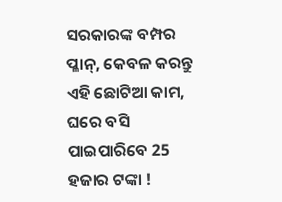ସରକାରଙ୍କ ବମ୍ପର ପ୍ଳାନ୍‌, କେବଳ କରନ୍ତୁ ଏହି ଛୋଟିଆ କାମ, ଘରେ ବସି ପାଇପାରିବେ 25 ହଜାର ଟଙ୍କା !